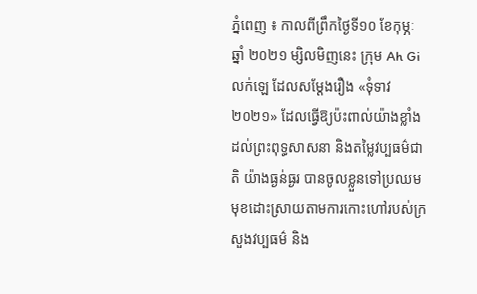ភ្នំពេញ ៖ កាលពីព្រឹកថ្ងៃទី១០ ខែកុម្ភៈ ឆ្នាំ ២០២១ ម្សិលមិញនេះ ក្រុម Ah Gi លក់ឡេ ដែលសម្ដែងរឿង «ទុំទាវ ២០២១» ដែលធ្វើឱ្យប៉ះពាល់យ៉ាងខ្លាំងដល់ព្រះពុទ្ធសាសនា និងតម្លៃវប្បធម៌ជាតិ យ៉ាងធ្ងន់ធ្ងរ បានចូលខ្លួនទៅប្រឈមមុខដោះស្រាយតាមការកោះហៅរបស់ក្រសួងវប្បធម៌ និង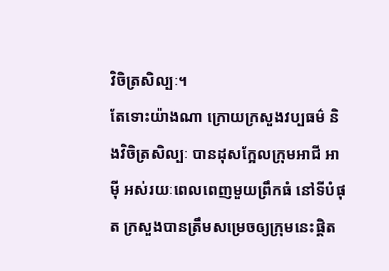វិចិត្រសិល្បៈ។
តែទោះយ៉ាងណា ក្រោយក្រសួងវប្បធម៌ និងវិចិត្រសិល្បៈ បានដុសក្អែលក្រុមអាជី អាម៉ី អស់រយៈពេលពេញមួយព្រឹកធំ នៅទីបំផុត ក្រសួងបានត្រឹមសម្រេចឲ្យក្រុមនេះផ្តិត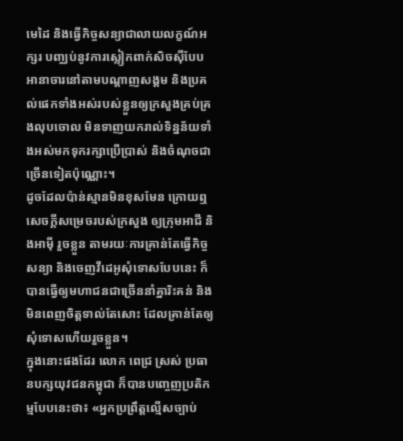មេដៃ និងធ្វើកិច្ចសន្យាជាលាយលក្ខណ៍អក្សរ បញ្ឈប់នូវការស្លៀកពាក់សិចស៊ីបែបអានាចារនៅតាមបណ្តាញសង្គម និងប្រគល់ផេកទាំងអស់របស់ខ្លួនឲ្យក្រសួងគ្រប់គ្រងលុបចោល មិនទាញយករាល់ទិន្នន័យទាំងអស់មកទុករក្សាប្រើប្រាស់ និងចំណុចជាច្រើនទៀតប៉ុណ្ណោះ។
ដូចដែលប៉ាន់ស្មានមិនខុសមែន ក្រោយឮសេចក្តីសម្រេចរបស់ក្រសួង ឲ្យក្រុមអាជី និងអាម៉ី រួចខ្លួន តាមរយៈការគ្រាន់តែធ្វើកិច្ចសន្យា និងចេញវីដេអូសុំទោសបែបនេះ ក៏បានធ្វើឲ្យមហាជនជាច្រើននាំគ្នារិះគន់ និងមិនពេញចិត្តទាល់តែសោះ ដែលគ្រាន់តែឲ្យសុំទោសហើយរួចខ្លួន។
ក្នុងនោះផងដែរ លោក ពេជ្រ ស្រស់ ប្រធានបក្សយុវជនកម្ពុជា ក៏បានបញ្ចេញប្រតិកម្មបែបនេះថា៖ «អ្នកប្រព្រឹត្តល្មើសច្បាប់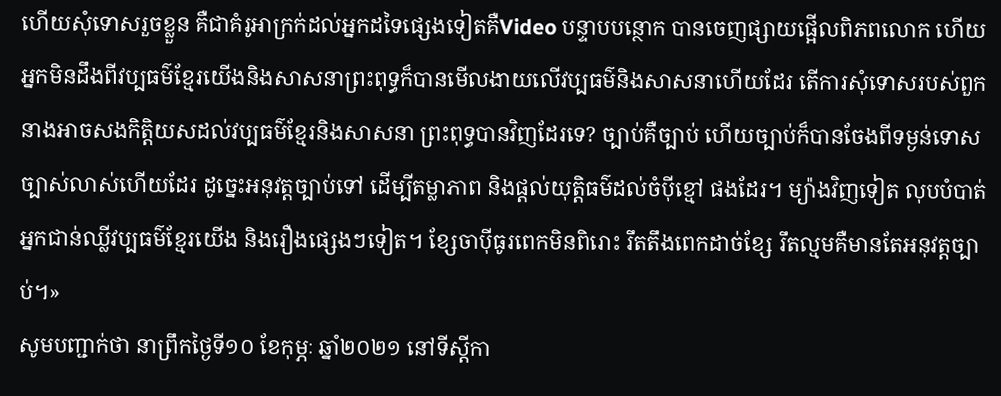ហើយសុំទោសរួចខ្លួន គឺជាគំរូអាក្រក់ដល់អ្នកដទៃផ្សេងទៀតគឺVideo បន្ទាបបន្ថោក បានចេញផ្សាយផ្អើលពិភពលោក ហើយអ្នកមិនដឹងពីវប្បធម៌ខ្មែរយើងនិងសាសនាព្រះពុទ្ធក៏បានមើលងាយលើវប្បធម៌និងសាសនាហើយដែរ តើការសុំទោសរបស់ពួកនាងអាចសងកិត្តិយសដល់វប្បធម៌ខ្មែរនិងសាសនា ព្រះពុទ្ធបានវិញដែរទេ? ច្បាប់គឺច្បាប់ ហើយច្បាប់ក៏បានចែងពីទម្ងន់ទោសច្បាស់លាស់ហើយដែរ ដូច្នេះអនុវត្តច្បាប់ទៅ ដើម្បីតម្លាភាព និងផ្តល់យុត្តិធម៌ដល់ចំប៉ីខ្មៅ ផងដែរ។ ម្យ៉ាងវិញទៀត លុបបំបាត់អ្នកជាន់ឈ្លីវប្បធម៌ខ្មែរយើង និងរឿងផ្សេងៗទៀត។ ខ្សែចាប៉ីធូរពេកមិនពិរោះ រឹតតឹងពេកដាច់ខ្សែ រឹតល្មមគឺមានតែអនុវត្តច្បាប់។»
សូមបញ្ជាក់ថា នាព្រឹកថ្ងៃទី១០ ខែកុម្ភៈ ឆ្នាំ២០២១ នៅទីស្តីកា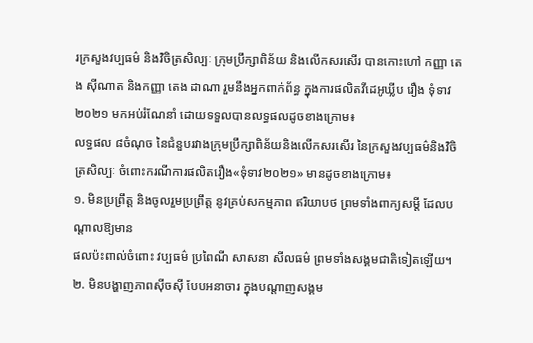រក្រសួងវប្បធម៌ និងវិចិត្រសិល្បៈ ក្រុមប្រឹក្សាពិន័យ និងលើកសរសើរ បានកោះហៅ កញ្ញា តេង ស៊ីណាត និងកញ្ញា តេង ដាណា រួមនឹងអ្នកពាក់ព័ន្ធ ក្នុងការផលិតវីដេអូឃ្លីប រឿង ទុំទាវ ២០២១ មកអប់រំណែនាំ ដោយទទួលបានលទ្ធផលដូចខាងក្រោម៖
លទ្ធផល ៨ចំណុច នៃជំនួបរវាងក្រុមប្រឹក្សាពិន័យនិងលើកសរសើរ នៃក្រសួងវប្បធម៌និងវិចិត្រសិល្បៈ ចំពោះករណីការផលិតរឿង«ទុំទាវ២០២១» មានដូចខាងក្រោម៖
១. មិនប្រព្រឹត្ត និងចូលរួមប្រព្រឹត្ត នូវគ្រប់សកម្មភាព ឥរិយាបថ ព្រមទាំងពាក្យសម្តី ដែលបណ្តាលឱ្យមាន
ផលប៉ះពាល់ចំពោះ វប្បធម៌ ប្រពៃណី សាសនា សីលធម៌ ព្រមទាំងសង្គមជាតិទៀតឡើយ។
២. មិនបង្ហាញភាពស៊ីចស៊ី បែបអនាចារ ក្នុងបណ្តាញសង្គម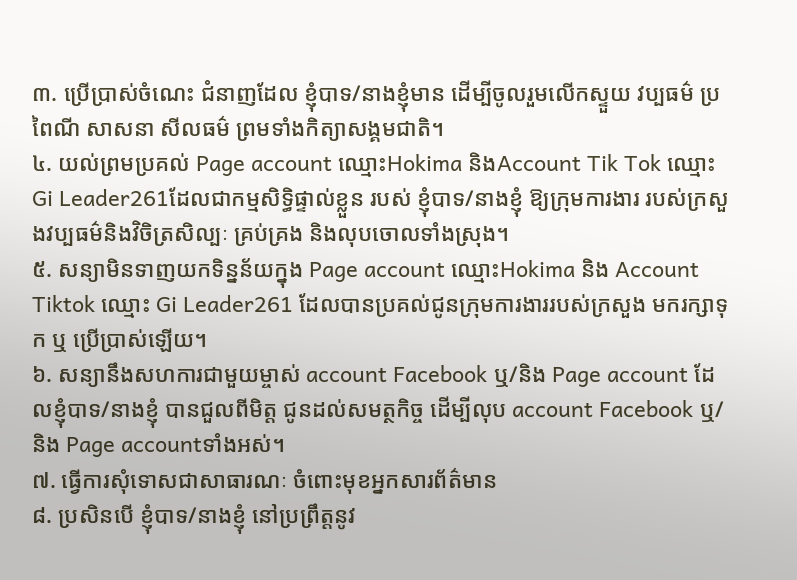៣. ប្រើប្រាស់ចំណេះ ជំនាញដែល ខ្ញុំបាទ/នាងខ្ញុំមាន ដើម្បីចូលរួមលើកស្ទួយ វប្បធម៌ ប្រពៃណី សាសនា សីលធម៌ ព្រមទាំងកិត្យាសង្គមជាតិ។
៤. យល់ព្រមប្រគល់ Page account ឈ្មោះHokima និងAccount Tik Tok ឈ្មោះ Gi Leader261ដែលជាកម្មសិទ្ធិផ្ទាល់ខ្លួន របស់ ខ្ញុំបាទ/នាងខ្ញុំ ឱ្យក្រុមការងារ របស់ក្រសួងវប្បធម៌និងវិចិត្រសិល្បៈ គ្រប់គ្រង និងលុបចោលទាំងស្រុង។
៥. សន្យាមិនទាញយកទិន្នន័យក្នុង Page account ឈ្មោះHokima និង Account Tiktok ឈ្មោះ Gi Leader261 ដែលបានប្រគល់ជូនក្រុមការងាររបស់ក្រសួង មករក្សាទុក ឬ ប្រើប្រាស់ឡើយ។
៦. សន្យានឹងសហការជាមួយម្ចាស់ account Facebook ឬ/និង Page account ដែលខ្ញុំបាទ/នាងខ្ញុំ បានជួលពីមិត្ត ជូនដល់សមត្ថកិច្ច ដើម្បីលុប account Facebook ឬ/និង Page accountទាំងអស់។
៧. ធ្វើការសុំទោសជាសាធារណៈ ចំពោះមុខអ្នកសារព័ត៌មាន
៨. ប្រសិនបើ ខ្ញុំបាទ/នាងខ្ញុំ នៅប្រព្រឹត្តនូវ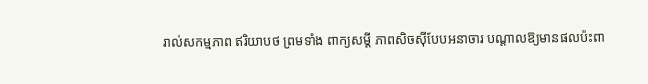រាល់សកម្មភាព ឥរិយាបថ ព្រមទាំង ពាក្យសម្តី ភាពសិចស៊ីបែបអនាចារ បណ្តាលឱ្យមានផលប៉ះពា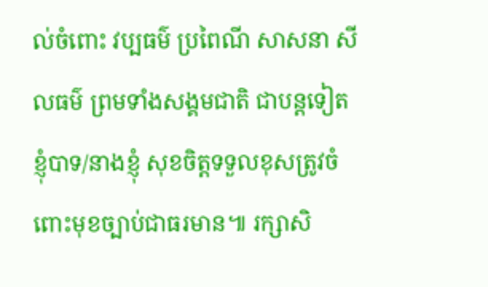ល់ចំពោះ វប្បធម៌ ប្រពៃណី សាសនា សីលធម៌ ព្រមទាំងសង្គមជាតិ ជាបន្តទៀត ខ្ញុំបាទ/នាងខ្ញុំ សុខចិត្តទទួលខុសត្រូវចំពោះមុខច្បាប់ជាធរមាន៕ រក្សាសិ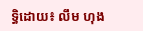ទ្ធិដោយ៖ លឹម ហុង